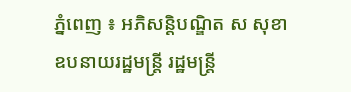ភ្នំពេញ ៖ អភិសន្តិបណ្ឌិត ស សុខា ឧបនាយរដ្ឋមន្រ្តី រដ្ឋមន្រ្តី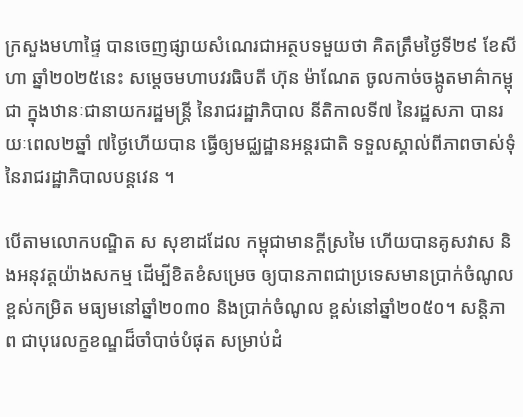ក្រសួងមហាផ្ទៃ បានចេញផ្សាយសំណេរជាអត្ថបទមួយថា គិតត្រឹមថ្ងៃទី២៩ ខែសីហា ឆ្នាំ២០២៥នេះ សម្ដេចមហាបវរធិបតី ហ៊ុន ម៉ាណែត ចូលកាច់ចង្កូតមាគ៌ាកម្ពុជា ក្នុងឋានៈជានាយករដ្ឋមន្ត្រី នៃរាជរដ្ឋាភិបាល នីតិកាលទី៧ នៃរដ្ឋសភា បានរយៈពេល២ឆ្នាំ ៧ថ្ងៃហើយបាន ធ្វើឲ្យមជ្ឈដ្ឋានអន្តរជាតិ ទទួលស្គាល់ពីភាពចាស់ទុំ នៃរាជរដ្ឋាភិបាលបន្តវេន ។

បើតាមលោកបណ្ឌិត ស សុខាដដែល កម្ពុជាមានក្ដីស្រមៃ ហើយបានគូសវាស និងអនុវត្តយ៉ាងសកម្ម ដើម្បីខិតខំសម្រេច ឲ្យបានភាពជាប្រទេសមានប្រាក់ចំណូលខ្ពស់កម្រិត មធ្យមនៅឆ្នាំ២០៣០ និងប្រាក់ចំណូល ខ្ពស់នៅឆ្នាំ២០៥០។ សន្តិភាព ជាបុរេលក្ខខណ្ឌដ៏ចាំបាច់បំផុត សម្រាប់ដំ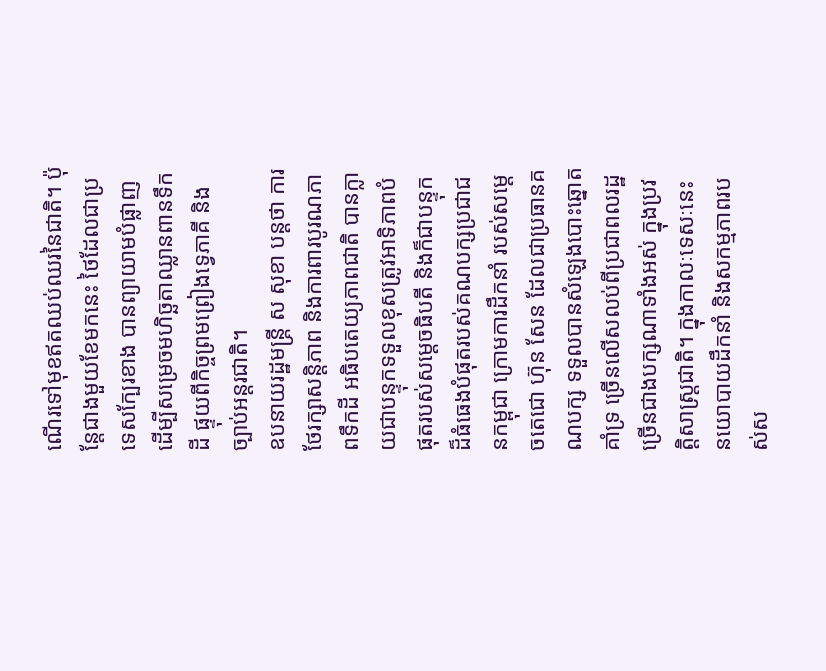ណើរទៅមុខឥតឈប់ឈរនៃជាតិ។ ប៉ុន្តែជាងមួយខែមកនេះ ថៃដែលជាប្រទេសក្បែរខាង បានព្យាយាមបំផ្លាញ ដើម្បីសម្រេចមហិច្ឆតាឈ្លានពានទឹកដី ផ្ទុយពីកិច្ចព្រមព្រៀងទ្វេភាគី និងច្បាប់អន្តរជាតិ។
ឧបនាយរដ្ឋមន្រ្តី ស សុខា បន្តថា ការថែរក្សាសន្តិភាព និងការពារបូរណភាពទឹកដី អធិបតេយ្យភាពជាតិ បានក្លាយជាបន្ទុកទទួលខុសត្រូវអាទិភាពបំផុតរបស់សម្ដេចធិបតី និងក៏ជាបន្ទុកដ៏ធំធេងបំផុតរបស់គណបក្សប្រជាជនកម្ពុជា ក្រោមការដឹកនាំ របស់សម្ដេចតេជោ ហ៊ុន សែន ដែលជាប្រធានគណបក្ស ទទួលបានសំឡេងបោះឆ្នោតគាំទ្រ ច្រើនលើសលប់ពីប្រជាពលរដ្ឋច្រើនជាងបក្សណាទាំងអស់ ក្នុងប្រវត្តិសាស្រ្តជាតិ។ ក្នុងកាលៈទេសៈនេះ នយោបាយដឹកនាំ និងសកម្មភាពរបស់ស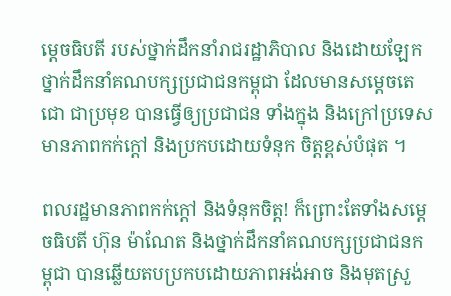ម្ដេចធិបតី របស់ថ្នាក់ដឹកនាំរាជរដ្ឋាភិបាល និងដោយឡែកថ្នាក់ដឹកនាំគណបក្សប្រជាជនកម្ពុជា ដែលមានសម្ដេចតេជោ ជាប្រមុខ បានធ្វើឲ្យប្រជាជន ទាំងក្នុង និងក្រៅប្រទេស មានភាពកក់ក្ដៅ និងប្រកបដោយទំនុក ចិត្តខ្ពស់បំផុត ។

ពលរដ្ឋមានភាពកក់ក្ដៅ និងទំនុកចិត្ត! ក៏ព្រោះតែទាំងសម្ដេចធិបតី ហ៊ុន ម៉ាណែត និងថ្នាក់ដឹកនាំគណបក្សប្រជាជនកម្ពុជា បានឆ្លើយតបប្រកបដោយភាពអង់អាច និងមុតស្រួ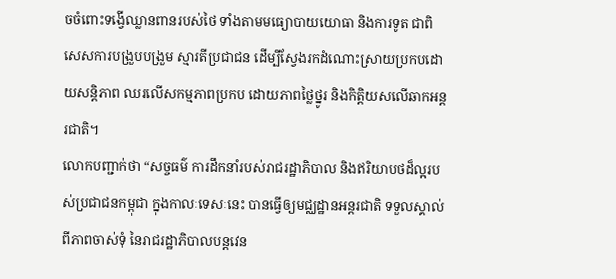ចចំពោះទង្វើឈ្លានពានរបស់ថៃ ទាំងតាមមធ្យោបាយយោធា និងការទូត ជាពិសេសការបង្រួបបង្រួម ស្មារតីប្រជាជន ដើម្បីស្វែងរកដំណោះស្រាយប្រកបដោយសន្តិភាព ឈរលើសកម្មភាពប្រកប ដោយភាពថ្លៃថ្នូរ និងកិត្តិយសលើឆាកអន្តរជាតិ។
លោកបញ្ជាក់ថា “សច្ចធម៌ ការដឹកនាំរបស់រាជរដ្ឋាភិបាល និងឥរិយាបថដ៏ល្អរបស់ប្រជាជនកម្ពុជា ក្នុងកាលៈទេសៈនេះ បានធ្វើឲ្យមជ្ឈដ្ឋានអន្តរជាតិ ទទួលស្គាល់ពីភាពចាស់ទុំ នៃរាជរដ្ឋាភិបាលបន្តវេន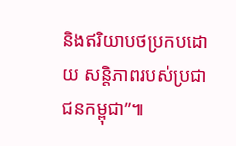និងឥរិយាបថប្រកបដោយ សន្តិភាពរបស់ប្រជាជនកម្ពុជា”៕